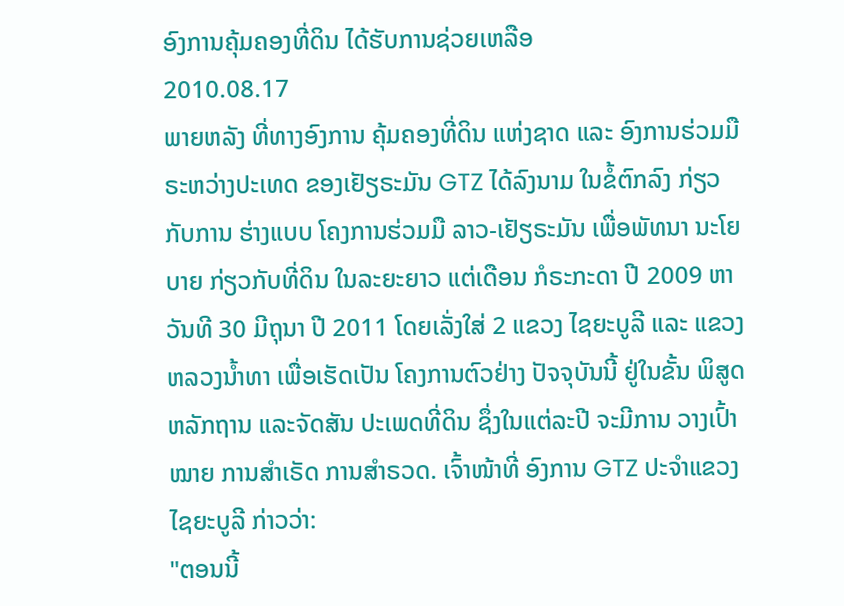ອົງການຄຸ້ມຄອງທີ່ດິນ ໄດ້ຮັບການຊ່ວຍເຫລືອ
2010.08.17
ພາຍຫລັງ ທີ່ທາງອົງການ ຄຸ້ມຄອງທີ່ດິນ ແຫ່ງຊາດ ແລະ ອົງການຮ່ວມມື ຣະຫວ່າງປະເທດ ຂອງເຢັຽຣະມັນ GTZ ໄດ້ລົງນາມ ໃນຂໍ້ຕົກລົງ ກ່ຽວກັບການ ຮ່າງແບບ ໂຄງການຮ່ວມມື ລາວ-ເຢັຽຣະມັນ ເພື່ອພັທນາ ນະໂຍບາຍ ກ່ຽວກັບທີ່ດິນ ໃນລະຍະຍາວ ແຕ່ເດືອນ ກໍຣະກະດາ ປີ 2009 ຫາວັນທີ 30 ມີຖຸນາ ປີ 2011 ໂດຍເລັ່ງໃສ່ 2 ແຂວງ ໄຊຍະບູລີ ແລະ ແຂວງຫລວງນໍ້າທາ ເພື່ອເຮັດເປັນ ໂຄງການຕົວຢ່າງ ປັຈຈຸບັນນີ້ ຢູ່ໃນຂັ້ນ ພິສູດຫລັກຖານ ແລະຈັດສັນ ປະເພດທີ່ດິນ ຊຶ່ງໃນແຕ່ລະປີ ຈະມີການ ວາງເປົ້າໝາຍ ການສໍາເຣັດ ການສໍາຣວດ. ເຈົ້າໜ້າທີ່ ອົງການ GTZ ປະຈໍາແຂວງ ໄຊຍະບູລີ ກ່າວວ່າ:
"ຕອນນີ້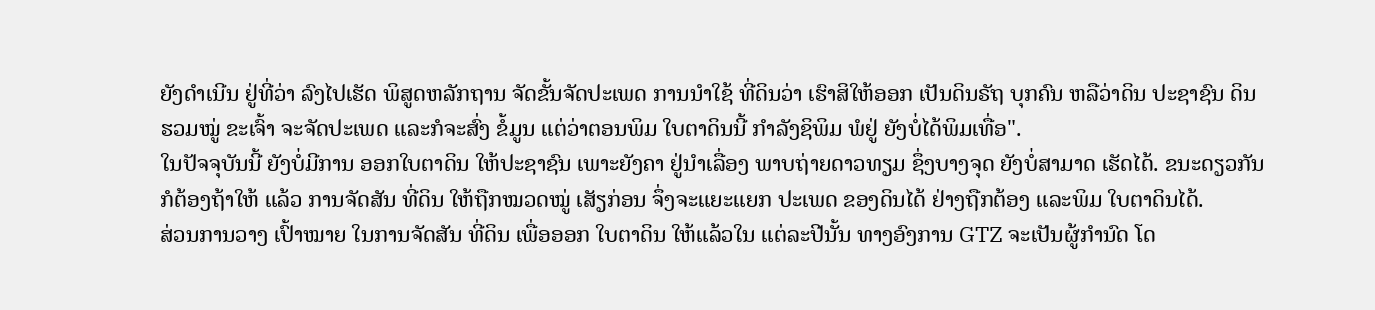ຍັງດໍາເນີນ ຢູ່ທີ່ວ່າ ລົງໄປເຮັດ ພິສູດຫລັກຖານ ຈັດຂັ້ນຈັດປະເພດ ການນໍາໃຊ້ ທີ່ດິນວ່າ ເຮົາສິໃຫ້ອອກ ເປັນດິນຣັຖ ບຸກຄົນ ຫລືວ່າດິນ ປະຊາຊົນ ດິນຮວມໝູ່ ຂະເຈົ້າ ຈະຈັດປະເພດ ແລະກໍຈະສົ່ງ ຂໍ້ມູນ ແຕ່ວ່າຕອນພິມ ໃບຕາດິນນີ້ ກໍາລັງຊິພິມ ພໍຢູ່ ຍັງບໍ່ໄດ້ພິມເທື່ອ".
ໃນປັຈຈຸບັນນີ້ ຍັງບໍ່ມີການ ອອກໃບຕາດິນ ໃຫ້ປະຊາຊົນ ເພາະຍັງຄາ ຢູ່ນໍາເລື່ອງ ພາບຖ່າຍດາວທຽມ ຊຶ່ງບາງຈຸດ ຍັງບໍ່ສາມາດ ເຮັດໄດ້. ຂນະດຽວກັນ ກໍຕ້ອງຖ້າໃຫ້ ແລ້ວ ການຈັດສັນ ທີ່ດິນ ໃຫ້ຖືກໝວດໝູ່ ເສັຽກ່ອນ ຈຶ່ງຈະແຍະແຍກ ປະເພດ ຂອງດິນໄດ້ ຢ່າງຖືກຕ້ອງ ແລະພິມ ໃບຕາດິນໄດ້.
ສ່ວນການວາງ ເປົ້າໝາຍ ໃນການຈັດສັນ ທີ່ດິນ ເພື່ອອອກ ໃບຕາດິນ ໃຫ້ແລ້ວໃນ ແຕ່ລະປີນັ້ນ ທາງອົງການ GTZ ຈະເປັນຜູ້ກໍານົດ ໂດ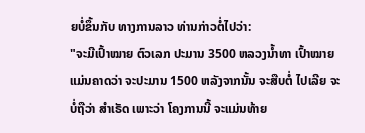ຍບໍ່ຂຶ້ນກັບ ທາງການລາວ ທ່ານກ່າວຕໍ່ໄປວ່າ:
"ຈະມີເປົ້າໝາຍ ຕົວເລກ ປະມານ 3500 ຫລວງນໍ້າທາ ເປົ້າໝາຍ ແມ່ນຄາດວ່າ ຈະປະມານ 1500 ຫລັງຈາກນັ້ນ ຈະສືບຕໍ່ ໄປເລີຍ ຈະບໍ່ຖືວ່າ ສໍາເຣັດ ເພາະວ່າ ໂຄງການນີ້ ຈະແມ່ນທ້າຍ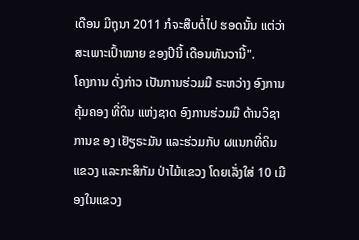ເດືອນ ມີຖຸນາ 2011 ກໍຈະສືບຕໍ່ໄປ ຮອດນັ້ນ ແຕ່ວ່າ ສະເພາະເປົ້າໝາຍ ຂອງປີນີ້ ເດືອນທັນວານີ້".
ໂຄງການ ດັ່ງກ່າວ ເປັນການຮ່ວມມື ຣະຫວ່າງ ອົງການຄຸ້ມຄອງ ທີ່ດິນ ແຫ່ງຊາດ ອົງການຮ່ວມມື ດ້ານວິຊາການຂ ອງ ເຢັຽຣະມັນ ແລະຮ່ວມກັບ ຜແນກທີ່ດິນ ແຂວງ ແລະກະສິກັມ ປ່າໄມ້ແຂວງ ໂດຍເລັ່ງໃສ່ 10 ເມືອງໃນແຂວງ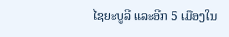ໄຊຍະບູລີ ແລະອີກ 5 ເມືອງໃນ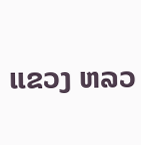ແຂວງ ຫລວ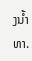ງນໍ້າທາ.